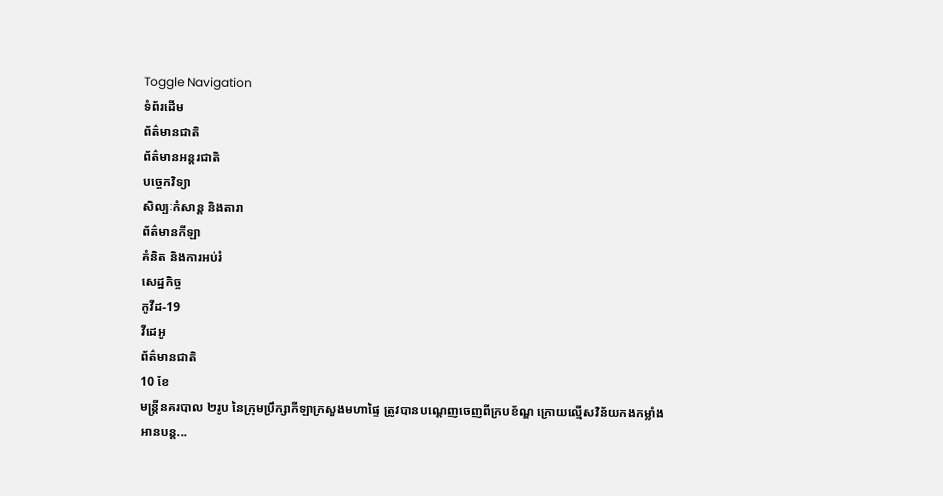Toggle Navigation
ទំព័រដើម
ព័ត៌មានជាតិ
ព័ត៌មានអន្តរជាតិ
បច្ចេកវិទ្យា
សិល្បៈកំសាន្ត និងតារា
ព័ត៌មានកីឡា
គំនិត និងការអប់រំ
សេដ្ឋកិច្ច
កូវីដ-19
វីដេអូ
ព័ត៌មានជាតិ
10 ខែ
មន្ត្រីនគរបាល ២រូប នៃក្រុមប្រឹក្សាកីឡាក្រសួងមហាផ្ទៃ ត្រូវបានបណ្តេញចេញពីក្របខ័ណ្ឌ ក្រោយល្មើសវិន័យកងកម្លាំង
អានបន្ត...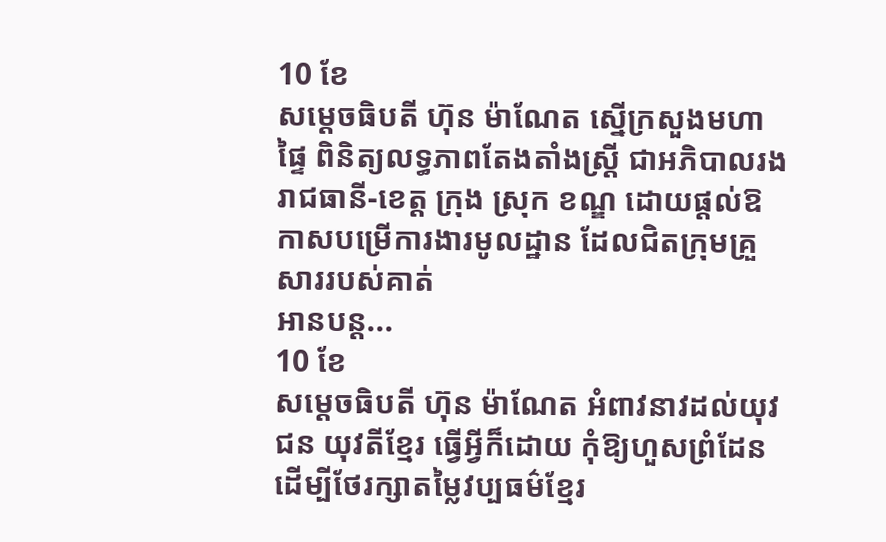10 ខែ
សម្ដេចធិបតី ហ៊ុន ម៉ាណែត ស្នើក្រសួងមហាផ្ទៃ ពិនិត្យលទ្ធភាពតែងតាំងស្ដ្រី ជាអភិបាលរងរាជធានី-ខេត្ត ក្រុង ស្រុក ខណ្ឌ ដោយផ្ដល់ឱកាសបម្រើការងារមូលដ្ឋាន ដែលជិតក្រុមគ្រួសាររបស់គាត់
អានបន្ត...
10 ខែ
សម្ដេចធិបតី ហ៊ុន ម៉ាណែត អំពាវនាវដល់យុវជន យុវតីខ្មែរ ធ្វើអ្វីក៏ដោយ កុំឱ្យហួសព្រំដែន ដើម្បីថែរក្សាតម្លៃវប្បធម៌ខ្មែរ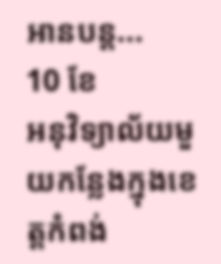អានបន្ត...
10 ខែ
អនុវិទ្យាល័យមួយកន្លែងក្នុងខេត្តកំពង់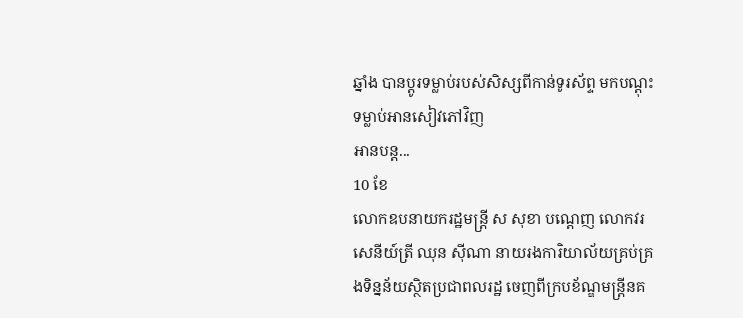ឆ្នាំង បានប្ដូរទម្លាប់របស់សិស្សពីកាន់ទូរស័ព្ទ មកបណ្ដុះទម្លាប់អានសៀវភៅវិញ
អានបន្ត...
10 ខែ
លោកឧបនាយករដ្ឋមន្រ្តី ស សុខា បណ្ដេញ លោកវរសេនីយ៍ត្រី ឈុន ស៊ីណា នាយរងការិយាល័យគ្រប់គ្រងទិន្នន័យស្ថិតប្រជាពលរដ្ឋ ចេញពីក្របខ័ណ្ឌមន្ដ្រីនគ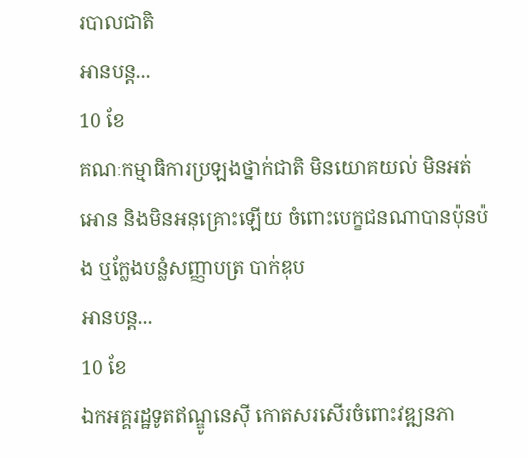របាលជាតិ
អានបន្ត...
10 ខែ
គណៈកម្មាធិការប្រឡងថ្នាក់ជាតិ មិនយោគយល់ មិនអត់អោន និងមិនអនុគ្រោះឡើយ ចំពោះបេក្ខជនណាបានប៉ុនប៉ង ឬក្លែងបន្លំសញ្ញាបត្រ បាក់ឌុប
អានបន្ត...
10 ខែ
ឯកអគ្គរដ្ឋទូតឥណ្ឌូនេស៊ី កោតសរសើរចំពោះវឌ្ឍនភា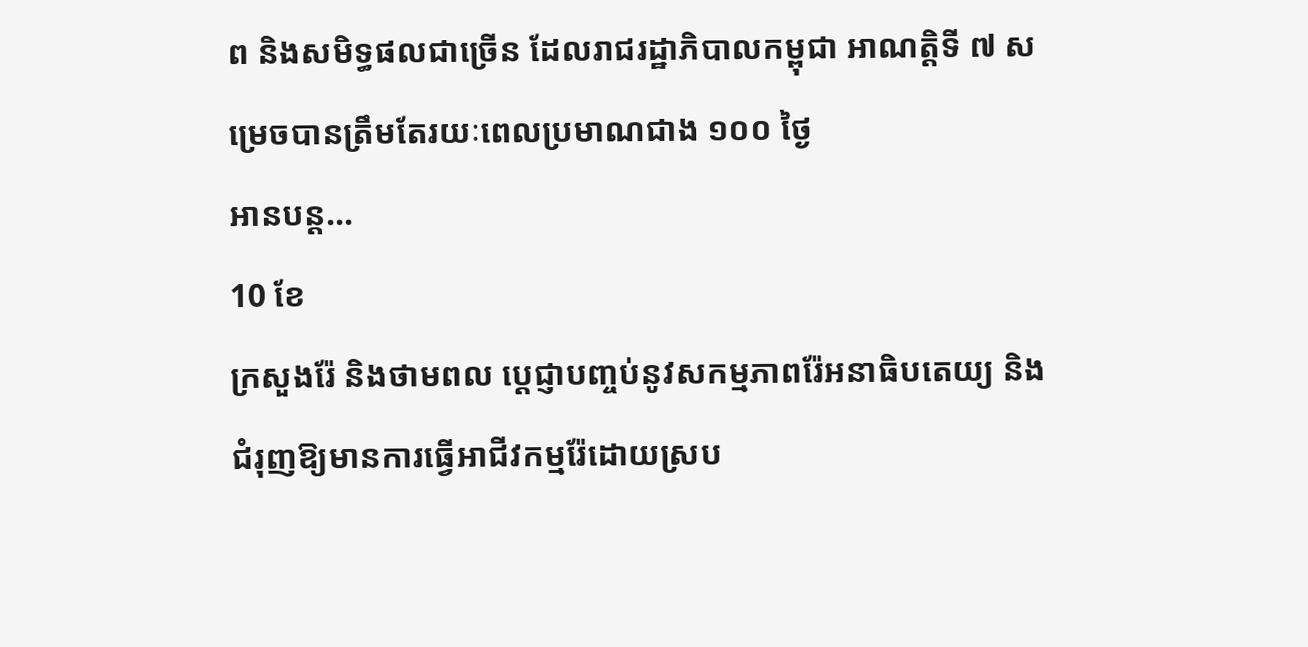ព និងសមិទ្ធផលជាច្រើន ដែលរាជរដ្ឋាភិបាលកម្ពុជា អាណតិ្តទី ៧ សម្រេចបានត្រឹមតែរយៈពេលប្រមាណជាង ១០០ ថ្ងៃ
អានបន្ត...
10 ខែ
ក្រសួងរ៉ែ និងថាមពល ប្ដេជ្ញាបញ្ចប់នូវសកម្មភាពរ៉ែអនាធិបតេយ្យ និងជំរុញឱ្យមានការធ្វើអាជីវកម្មរ៉ែដោយស្រប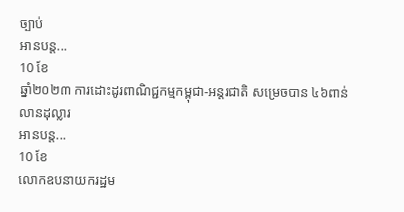ច្បាប់
អានបន្ត...
10 ខែ
ឆ្នាំ២០២៣ ការដោះដូរពាណិជ្ជកម្មកម្ពុជា-អន្ដរជាតិ សម្រេចបាន ៤៦ពាន់លានដុល្លារ
អានបន្ត...
10 ខែ
លោកឧបនាយករដ្ឋម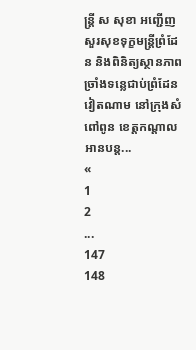ន្ដ្រី ស សុខា អញ្ជើញសួរសុខទុក្ខមន្រ្តីព្រំដែន និងពិនិត្យស្ថានភាពច្រាំងទន្លេជាប់ព្រំដែនវៀតណាម នៅក្រុងសំពៅពូន ខេត្តកណ្ដាល
អានបន្ត...
«
1
2
...
147
148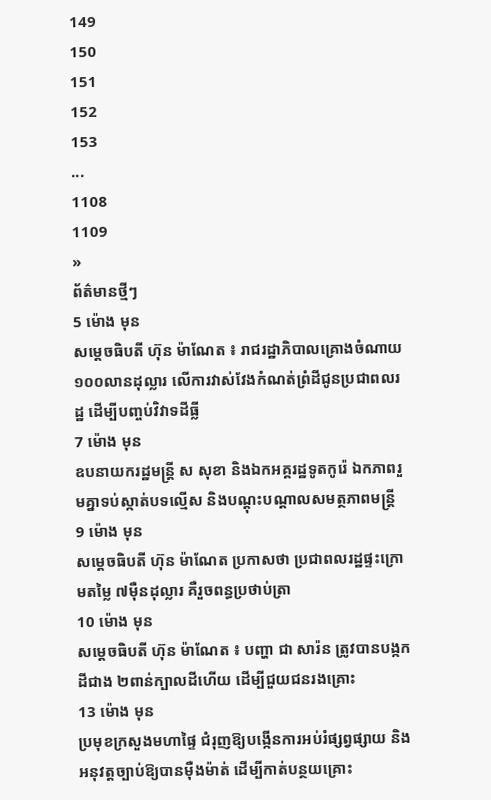149
150
151
152
153
...
1108
1109
»
ព័ត៌មានថ្មីៗ
5 ម៉ោង មុន
សម្តេចធិបតី ហ៊ុន ម៉ាណែត ៖ រាជរដ្ឋាភិបាលគ្រោងចំណាយ ១០០លានដុល្លារ លើការវាស់វែងកំណត់ព្រំដីជូនប្រជាពលរដ្ឋ ដើម្បីបញ្ចប់វិវាទដីធ្លី
7 ម៉ោង មុន
ឧបនាយករដ្ឋមន្រ្តី ស សុខា និងឯកអគ្គរដ្ឋទូតកូរ៉េ ឯកភាពរួមគ្នាទប់ស្កាត់បទល្មើស និងបណ្តុះបណ្តាលសមត្ថភាពមន្រ្តី
9 ម៉ោង មុន
សម្ដេចធិបតី ហ៊ុន ម៉ាណែត ប្រកាសថា ប្រជាពលរដ្ឋផ្ទះក្រោមតម្លៃ ៧ម៉ឺនដុល្លារ គឺរួចពន្ធប្រថាប់ត្រា
10 ម៉ោង មុន
សម្តេចធិបតី ហ៊ុន ម៉ាណែត ៖ បញ្ហា ជា សារ៉ន ត្រូវបានបង្កកដីជាង ២ពាន់ក្បាលដីហើយ ដើម្បីជួយជនរងគ្រោះ
13 ម៉ោង មុន
ប្រមុខក្រសួងមហាផ្ទៃ ជំរុញឱ្យបង្កើនការអប់រំផ្សព្វផ្សាយ និងអនុវត្តច្បាប់ឱ្យបានម៉ឺងម៉ាត់ ដើម្បីកាត់បន្ថយគ្រោះ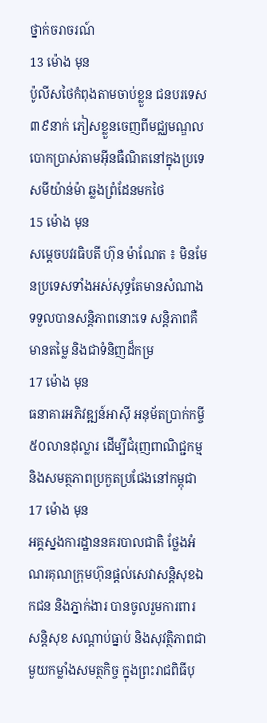ថ្នាក់ចរាចរណ៍
13 ម៉ោង មុន
ប៉ូលីសថៃកំពុងតាមចាប់ខ្លួន ជនបរទេស៣៩នាក់ ភៀសខ្លួនចេញពីមជ្ឈមណ្ឌលបោកប្រាស់តាមអ៊ីនធឺណិតនៅក្នុងប្រទេសមីយ៉ាន់ម៉ា ឆ្លងព្រំដែនមកថៃ
15 ម៉ោង មុន
សម្តេចបវរធិបតី ហ៊ុន ម៉ាណែត ៖ មិនមែនប្រទេសទាំងអស់សុទ្ធតែមានសំណាងទទួលបានសន្តិភាពនោះទេ សន្តិភាពគឺមានតម្លៃ និងជាទំនិញដ៏កម្រ
17 ម៉ោង មុន
ធនាគារអភិវឌ្ឍន៍អាស៊ី អនុម័តប្រាក់កម្ចី ៥០លានដុល្លារ ដើម្បីជំរុញពាណិជ្ជកម្ម និងសមត្ថភាពប្រកួតប្រជែងនៅកម្ពុជា
17 ម៉ោង មុន
អគ្គស្នងការដ្ឋាននគរបាលជាតិ ថ្លែងអំណរគុណក្រុមហ៊ុនផ្ដល់សេវាសន្ដិសុខឯកជន និងភ្នាក់ងារ បានចូលរួមការពារសន្ដិសុខ សណ្ដាប់ធ្នាប់ និងសុវត្ថិភាពជាមួយកម្លាំងសមត្ថកិច្ច ក្នុងព្រះរាជពិធីបុ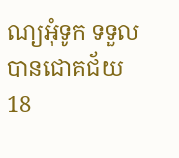ណ្យអុំទូក ទទួលបានជោគជ័យ
18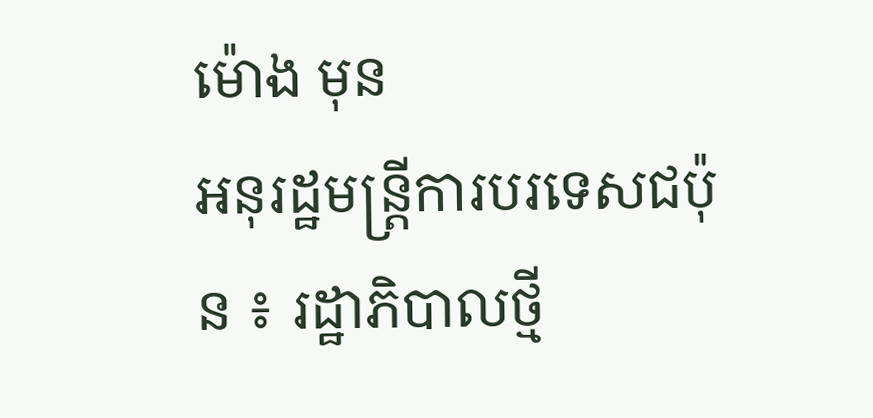ម៉ោង មុន
អនុរដ្ឋមន្ត្រីការបរទេសជប៉ុន ៖ រដ្ឋាភិបាលថ្មី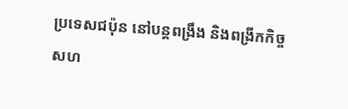ប្រទេសជប៉ុន នៅបន្តពង្រឹង និងពង្រីកកិច្ចសហ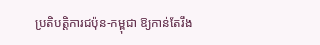ប្រតិបត្តិការជប៉ុន-កម្ពុជា ឱ្យកាន់តែរឹង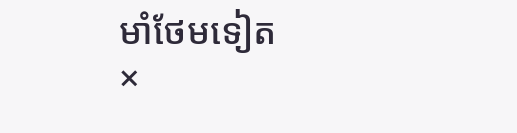មាំថែមទៀត
×